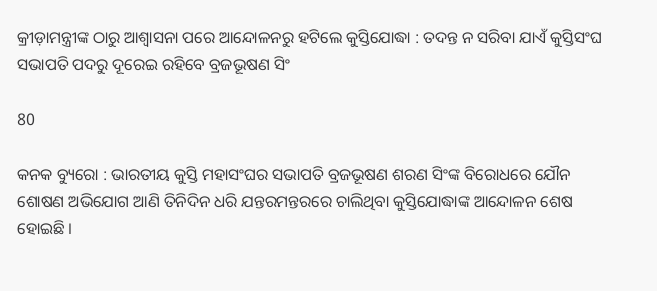କ୍ରୀଡ଼ାମନ୍ତ୍ରୀଙ୍କ ଠାରୁ ଆଶ୍ୱାସନା ପରେ ଆନ୍ଦୋଳନରୁ ହଟିଲେ କୁସ୍ତିଯୋଦ୍ଧା : ତଦନ୍ତ ନ ସରିବା ଯାଏଁ କୁସ୍ତିସଂଘ ସଭାପତି ପଦରୁ ଦୂରେଇ ରହିବେ ବ୍ରଜଭୂଷଣ ସିଂ

80

କନକ ବ୍ୟୁରୋ : ଭାରତୀୟ କୁସ୍ତି ମହାସଂଘର ସଭାପତି ବ୍ରଜଭୂଷଣ ଶରଣ ସିଂଙ୍କ ବିରୋଧରେ ଯୌନ ଶୋଷଣ ଅଭିଯୋଗ ଆଣି ତିନିଦିନ ଧରି ଯନ୍ତରମନ୍ତରରେ ଚାଲିଥିବା କୁସ୍ତିଯୋଦ୍ଧାଙ୍କ ଆନ୍ଦୋଳନ ଶେଷ ହୋଇଛି ।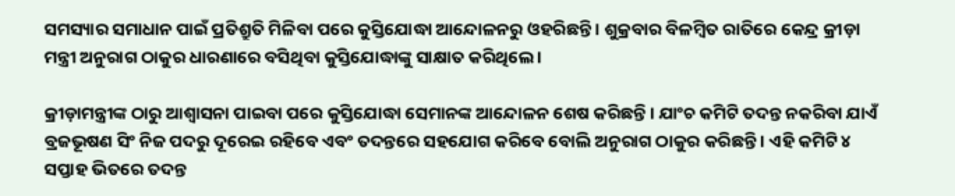ସମସ୍ୟାର ସମାଧାନ ପାଇଁ ପ୍ରତିଶ୍ରୁତି ମିଳିବା ପରେ କୁସ୍ତିଯୋଦ୍ଧା ଆନ୍ଦୋଳନରୁ ଓହରିଛନ୍ତି । ଶୁକ୍ରବାର ବିଳମ୍ବିତ ରାତିରେ କେନ୍ଦ୍ର କ୍ରୀଡ଼ା ମନ୍ତ୍ରୀ ଅନୁରାଗ ଠାକୁର ଧାରଣାରେ ବସିଥିବା କୁସ୍ତିଯୋଦ୍ଧାଙ୍କୁ ସାକ୍ଷାତ କରିଥିଲେ ।

କ୍ରୀଡ଼ାମନ୍ତ୍ରୀଙ୍କ ଠାରୁ ଆଶ୍ୱାସନା ପାଇବା ପରେ କୁସ୍ତିଯୋଦ୍ଧା ସେମାନଙ୍କ ଆନ୍ଦୋଳନ ଶେଷ କରିଛନ୍ତି । ଯାଂଚ କମିଟି ତଦନ୍ତ ନକରିବା ଯାଏଁ ବ୍ରଜଭୂଷଣ ସିଂ ନିଜ ପଦରୁ ଦୂରେଇ ରହିବେ ଏବଂ ତଦନ୍ତରେ ସହଯୋଗ କରିବେ ବୋଲି ଅନୁରାଗ ଠାକୁର କରିଛନ୍ତି । ଏହି କମିଟି ୪ ସପ୍ତାହ ଭିତରେ ତଦନ୍ତ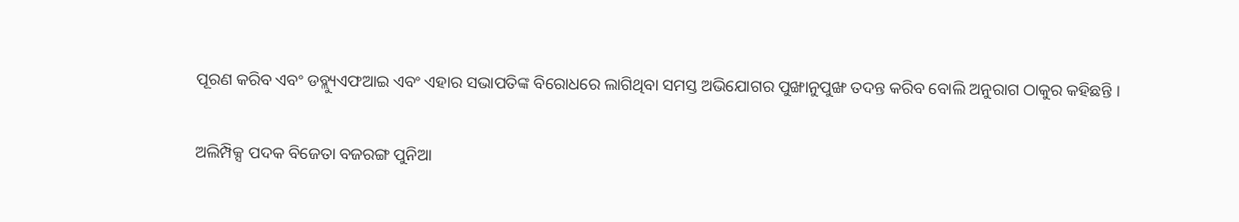ପୂରଣ କରିବ ଏବଂ ଡବ୍ଲ୍ୟୁଏଫଆଇ ଏବଂ ଏହାର ସଭାପତିଙ୍କ ବିରୋଧରେ ଲାଗିଥିବା ସମସ୍ତ ଅଭିଯୋଗର ପୁଙ୍ଖାନୁପୁଙ୍ଖ ତଦନ୍ତ କରିବ ବୋଲି ଅନୁରାଗ ଠାକୁର କହିଛନ୍ତି ।

ଅଲିମ୍ପିକ୍ସ ପଦକ ବିଜେତା ବଜରଙ୍ଗ ପୁନିଆ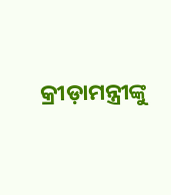କ୍ରୀଡ଼ାମନ୍ତ୍ରୀଙ୍କୁ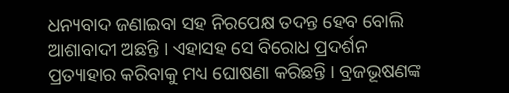ଧନ୍ୟବାଦ ଜଣାଇବା ସହ ନିରପେକ୍ଷ ତଦନ୍ତ ହେବ ବୋଲି ଆଶାବାଦୀ ଅଛନ୍ତି । ଏହାସହ ସେ ବିରୋଧ ପ୍ରଦର୍ଶନ ପ୍ରତ୍ୟାହାର କରିବାକୁ ମଧ୍ୟ ଘୋଷଣା କରିଛନ୍ତି । ବ୍ରଜଭୂଷଣଙ୍କ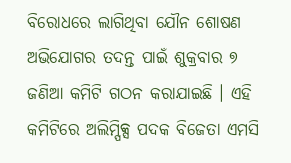ବିରୋଧରେ ଲାଗିଥିବା ଯୌନ ଶୋଷଣ ଅଭିଯୋଗର ତଦନ୍ତ ପାଇଁ ଶୁକ୍ରବାର ୭ ଜଣିଆ କମିଟି ଗଠନ କରାଯାଇଛି । ଏହି କମିଟିରେ ଅଲିମ୍ପିକ୍ସ ପଦକ ବିଜେତା ଏମସି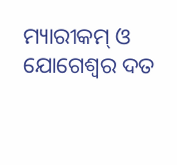ମ୍ୟାରୀକମ୍ ଓ ଯୋଗେଶ୍ୱର ଦତ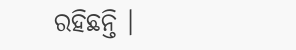ରହିଛନ୍ତି ।